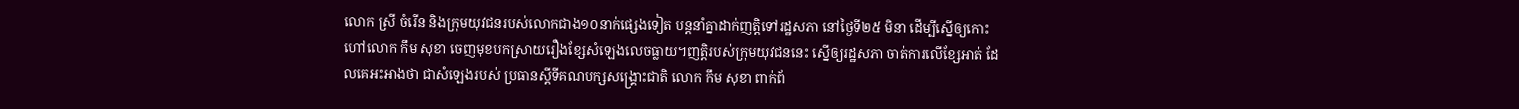លោក ស្រី ចំរើន និងក្រុមយុវជនរបស់លោកជាង១០នាក់ផ្សេងទៀត បន្តនាំគ្នាដាក់ញត្តិទៅរដ្ឋសភា នៅថ្ងៃទី២៥ មិនា ដើម្បីស្នើឲ្យកោះហៅលោក កឹម សុខា ចេញមុខបកស្រាយរឿងខ្សែសំឡេងលេចធ្លាយ។ញតិ្តរបស់ក្រុមយុវជននេះ ស្នើឲ្យរដ្ឋសភា ចាត់ការលើខ្សែអាត់ ដែលគេអះអាងថា ជាសំឡេងរបស់ ប្រធានស្ដីទីគណបក្សសង្គ្រោះជាតិ លោក កឹម សុខា ពាក់ព័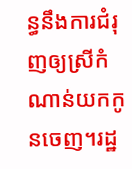ន្ធនឹងការជំរុញឲ្យស្រីកំណាន់យកកូនចេញ។រដ្ឋ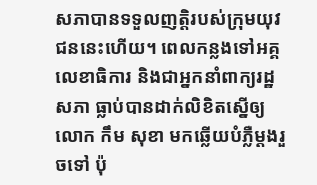សភាបានទទួលញត្តិរបស់ក្រុមយុវជននេះហើយ។ ពេលកន្លងទៅអគ្គលេខាធិការ និងជាអ្នកនាំពាក្យរដ្ឋសភា ធ្លាប់បានដាក់លិខិតស្នើឲ្យលោក កឹម សុខា មកឆ្លើយបំភ្លឺម្ដងរួចទៅ ប៉ុ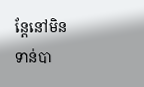ន្តែនៅមិនទាន់បា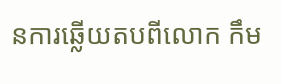នការឆ្លើយតបពីលោក កឹម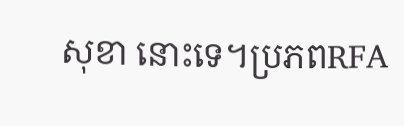សុខា នោះទេ។ប្រភពRFA